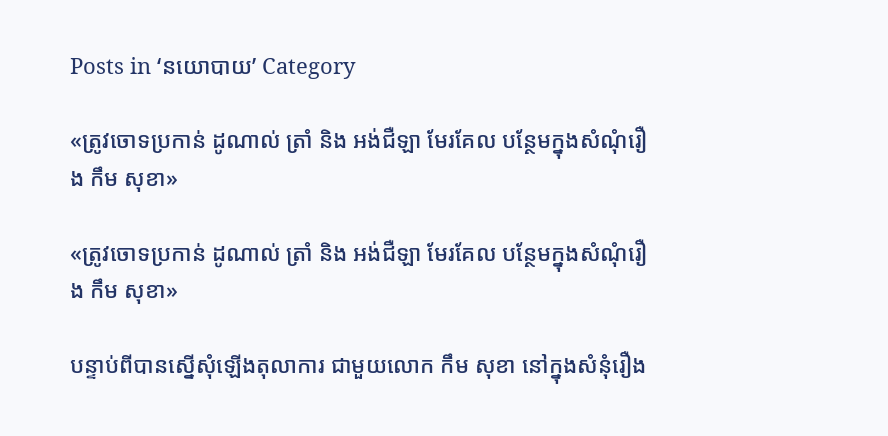Posts in ‘នយោបាយ’ Category

«ត្រូវចោទប្រកាន់ ដូណាល់ ត្រាំ និង អង់ជឺឡា មែរគែល បន្ថែមក្នុងសំណុំរឿង កឹម សុខា»

«ត្រូវចោទប្រកាន់ ដូណាល់ ត្រាំ និង អង់ជឺឡា មែរគែល បន្ថែមក្នុងសំណុំរឿង កឹម សុខា»

បន្ទាប់ពីបានស្នើសុំឡើងតុលាការ ជាមួយលោក កឹម សុខា នៅក្នុងសំនុំរឿង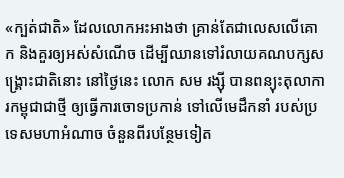«ក្បត់ជាតិ» ដែលលោកអះអាងថា គ្រាន់តែជាលេសលើគោក និងគួរឲ្យអស់សំណើច ដើម្បីឈានទៅរំលាយគណបក្សសង្គ្រោះជាតិនោះ នៅថ្ងៃនេះ លោក សម រង្ស៊ី បានពន្យុះតុលាការកម្ពុជាជាថ្មី ឲ្យធ្វើការចោទប្រកាន់ ទៅលើមេដឹកនាំ របស់ប្រទេសមហាអំណាច ចំនួនពីរបន្ថែមទៀត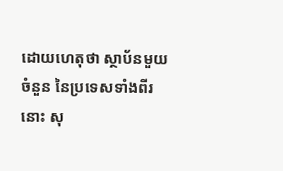ដោយហេតុថា ស្ថាប័នមួយចំនួន នៃប្រទេសទាំងពីរនោះ សុ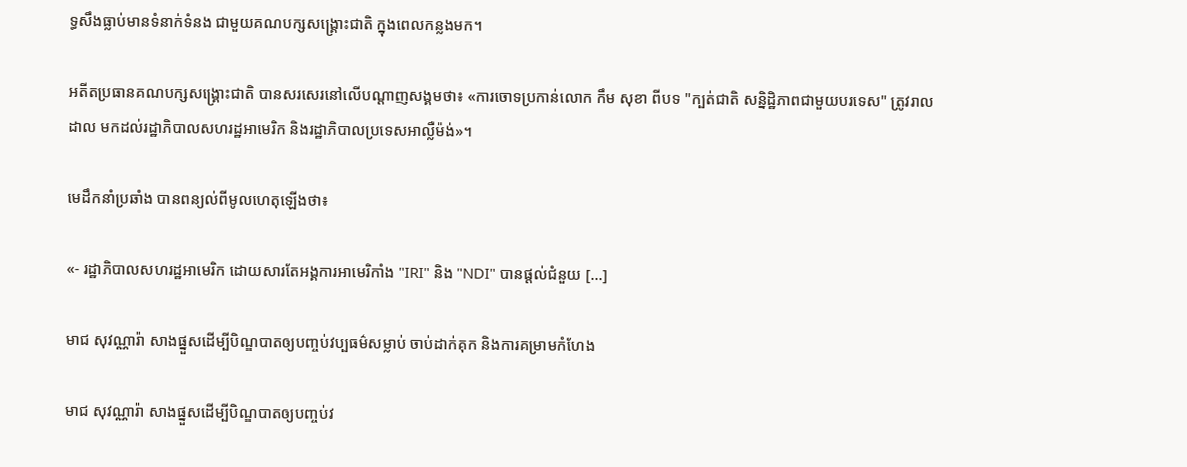ទ្ធសឹងធ្លាប់មានទំនាក់ទំនង ជាមួយគណបក្សសង្គ្រោះជាតិ ក្នុងពេលកន្លងមក។

អតីតប្រធានគណបក្សសង្គ្រោះជាតិ បានសរសេរនៅលើបណ្ដាញសង្គមថា៖ «ការចោទប្រកាន់លោក កឹម សុខា ពីបទ "ក្បត់ជាតិ សន្និដ្ឋិភាពជាមួយបរទេស" ត្រូវរាលដាល មកដល់រដ្ឋាភិបាលសហរដ្ឋអាមេរិក និងរដ្ឋាភិបាលប្រទេសអាល្លឺម៉ង់»។

មេដឹកនាំប្រឆាំង បានពន្យល់ពីមូលហេតុឡើងថា៖

«- រដ្ឋាភិបាលសហរដ្ឋអាមេរិក ដោយសារតែអង្គការអាមេរិកាំង "IRI" និង "NDI" បានផ្តល់ជំនួយ [...]

មាជ សុវណ្ណារ៉ា សាងផ្នួសដើម្បីបិណ្ឌបាតឲ្យបញ្ចប់វប្បធម៌សម្លាប់ ចាប់ដាក់គុក និងការគម្រាមកំហែង

មាជ សុវណ្ណារ៉ា សាងផ្នួសដើម្បីបិណ្ឌបាតឲ្យបញ្ចប់វ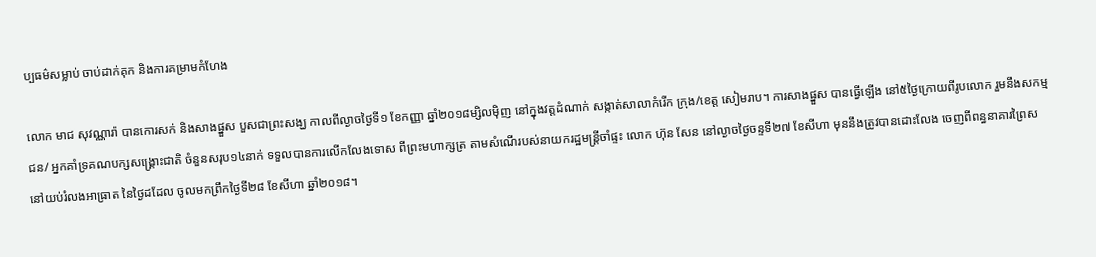ប្បធម៌សម្លាប់ ចាប់ដាក់គុក និងការគម្រាមកំហែង

លោក មាជ សុវណ្ណារ៉ា បានកោរសក់ និងសាងផ្នួស បួសជាព្រះសង្ឃ កាលពីល្ងាចថ្ងៃទី១ ខែកញ្ញា ឆ្នាំ២០១៨ម្សិលម៉ិញ នៅក្នុងវត្តដំណាក់ សង្កាត់សាលាកំរើក ក្រុង/ខេត្ត សៀមរាប។ ការសាងផ្នួស បានធ្វើឡើង នៅ៥ថ្ងៃក្រោយពីរូបលោក រួមនឹងសកម្មជន/ អ្នកគាំទ្រគណបក្សសង្គ្រោះជាតិ ចំនួនសរុប១៤នាក់ ទទួលបានការលើកលែងទោស ពីព្រះមហាក្សត្រ តាមសំណើរបស់នាយករដ្ឋមន្ត្រីចាំផ្ទះ លោក ហ៊ុន សែន នៅល្ងាចថ្ងៃចន្ទទី២៧ ខែសីហា មុននឹងត្រូវបានដោះលែង ចេញពីពន្ធនាគារព្រៃស នៅយប់រំលងអាធ្រាត នៃថ្ងៃដដែល ចូលមកព្រឹកថ្ងៃទី២៨ ខែសីហា ឆ្នាំ២០១៨។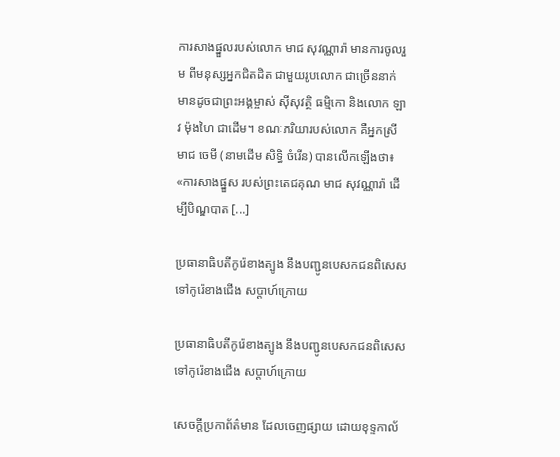ការសាងផ្នួលរបស់លោក មាជ សុវណ្ណារ៉ា មានការចូលរួម ពីមនុស្សអ្នកជិតដិត ជាមួយរូបលោក ជាច្រើននាក់ មានដូចជាព្រះអង្គម្ចាស់ ស៊ីសុវត្ថិ ធម្មិកោ និងលោក ឡាវ ម៉ុងហៃ ជាដើម។ ខណៈភរិយារបស់លោក គឺអ្នកស្រី មាជ ចេមី (នាមដើម សិទ្ធិ ចំរើន) បានលើកឡើងថា៖ «ការសាងផ្នួស របស់ព្រះតេជគុណ មាជ សុវណ្ណារ៉ា ដើម្បីបិណ្ឌបាត [...]

ប្រធានាធិបតីកូរ៉េខាងត្បូង នឹងបញ្ជូនបេសកជនពិសេសទៅកូរ៉េខាងជើង សប្ដាហ៍ក្រោយ

ប្រធានាធិបតីកូរ៉េខាងត្បូង នឹងបញ្ជូនបេសកជនពិសេសទៅកូរ៉េខាងជើង សប្ដាហ៍ក្រោយ

សេចក្ដីប្រកាព័ត៌មាន ដែលចេញផ្សាយ ដោយខុទ្ទកាល័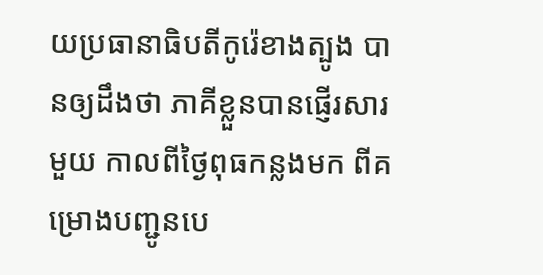យប្រធានាធិបតីកូរ៉េខាងត្បូង បានឲ្យដឹងថា ភាគីខ្លួនបានផ្ញើរសារមួយ កាលពីថ្ងៃពុធកន្លងមក ពីគម្រោងបញ្ជូនបេ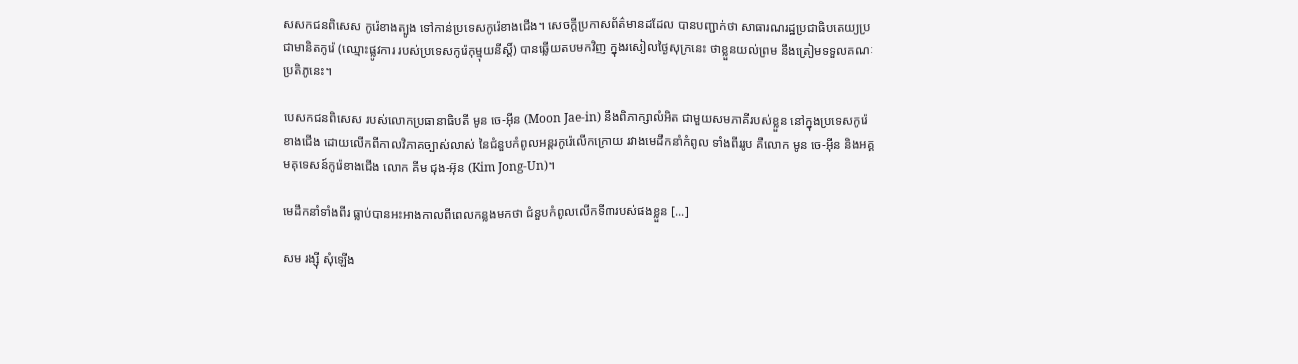សសកជនពិសេស កូរ៉េខាងត្បូង ទៅកាន់ប្រទេសកូរ៉េខាងជើង។ សេចក្ដីប្រកាសព័ត៌មានដដែល បានបញ្ជាក់ថា សាធារណរដ្ឋប្រជាធិបតេយ្យប្រជាមានិតកូរ៉េ (ឈ្មោះផ្លូវការ របស់ប្រទេសកូរ៉េកុម្មុយនីស្ដិ៍) បានឆ្លើយតបមកវិញ ក្នុងរសៀលថ្ងៃសុក្រនេះ ថាខ្លួនយល់ព្រម នឹងត្រៀមទទួលគណៈប្រតិភូនេះ។

បេសកជនពិសេស របស់លោកប្រធានាធិបតី មូន ចេ-អ៊ីន (Moon Jae-in) នឹងពិភាក្សាលំអិត ជាមួយសមភាគីរបស់ខ្លួន នៅក្នុងប្រទេសកូរ៉េខាងជើង ដោយលើកពីកាលវិភាគច្បាស់លាស់ នៃជំនួបកំពូលអន្តរកូរ៉េលើកក្រោយ រវាងមេដឹកនាំកំពូល ទាំងពីររូប គឺលោក មូន ចេ-អ៊ីន និងអគ្គមគុទេសន៍កូរ៉េខាងជើង លោក គីម ជុង-អ៊ុន (Kim Jong-Un)។

មេដឹកនាំទាំងពីរ ធ្លាប់បានអះអាងកាលពីពេលកន្លងមកថា ជំនួបកំពូលលើកទី៣របស់ផងខ្លួន [...]

សម រង្ស៊ី សុំឡើង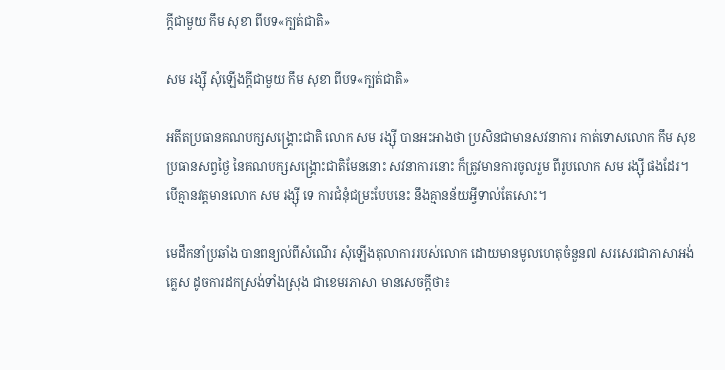ក្ដីជាមួយ កឹម សុខា ពីបទ«ក្បត់ជាតិ»

សម រង្ស៊ី សុំឡើងក្ដីជាមួយ កឹម សុខា ពីបទ«ក្បត់ជាតិ»

អតីតប្រធានគណបក្សសង្គ្រោះជាតិ លោក សម រង្ស៊ី បានអះអាងថា ប្រសិនជាមានសវនាការ កាត់ទោសលោក កឹម សុខ ប្រធានសព្វថ្ងៃ នៃគណបក្សសង្គ្រោះជាតិមែននោះ សវនាការនោះ ក៏ត្រូវមានការចូលរួម ពីរូបលោក សម រង្ស៊ី ផងដែរ។ បើគ្មានវត្តមានលោក សម រង្ស៊ី ទេ ការជំនុំជម្រះបែបនេះ នឹងគ្មានន័យអ្វីទាល់តែសោះ។

មេដឹកនាំប្រឆាំង បានពន្យល់ពីសំណើរ សុំឡើងតុលាការរបស់លោក ដោយមានមូលហេតុចំនួន៧ សរសេរជាភាសាអង់គ្លេស ដូចការដកស្រង់ទាំងស្រុង ជាខេមរភាសា មានសេចក្ដីថា៖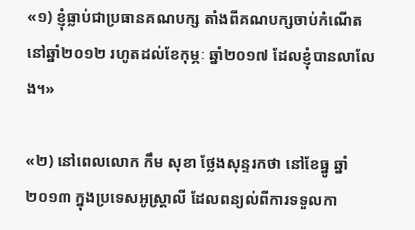«១) ខ្ញុំធ្លាប់ជាប្រធានគណបក្ស តាំងពីគណបក្សចាប់កំណើត នៅឆ្នាំ២០១២ រហូតដល់ខែកុម្ភៈ ឆ្នាំ២០១៧ ដែលខ្ញុំបានលាលែង។»

«២) នៅពេលលោក កឹម សុខា ថ្លែងសុន្ទរកថា នៅខែធ្នូ ឆ្នាំ២០១៣ ក្នុងប្រទេសអូស្ត្រាលី ដែលពន្យល់ពីការទទួលកា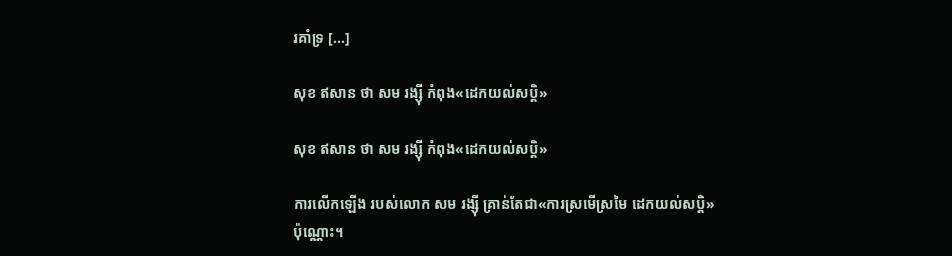រគាំទ្រ [...]

សុខ ឥសាន ថា សម រង្ស៊ី កំពុង«ដេកយល់សប្ដិ»

សុខ ឥសាន ថា សម រង្ស៊ី កំពុង«ដេកយល់សប្ដិ»

ការលើកឡើង របស់លោក សម រង្ស៊ី គ្រាន់តែជា«ការស្រមើស្រមៃ ដេកយល់សប្តិ» ប៉ុណ្ណោះ។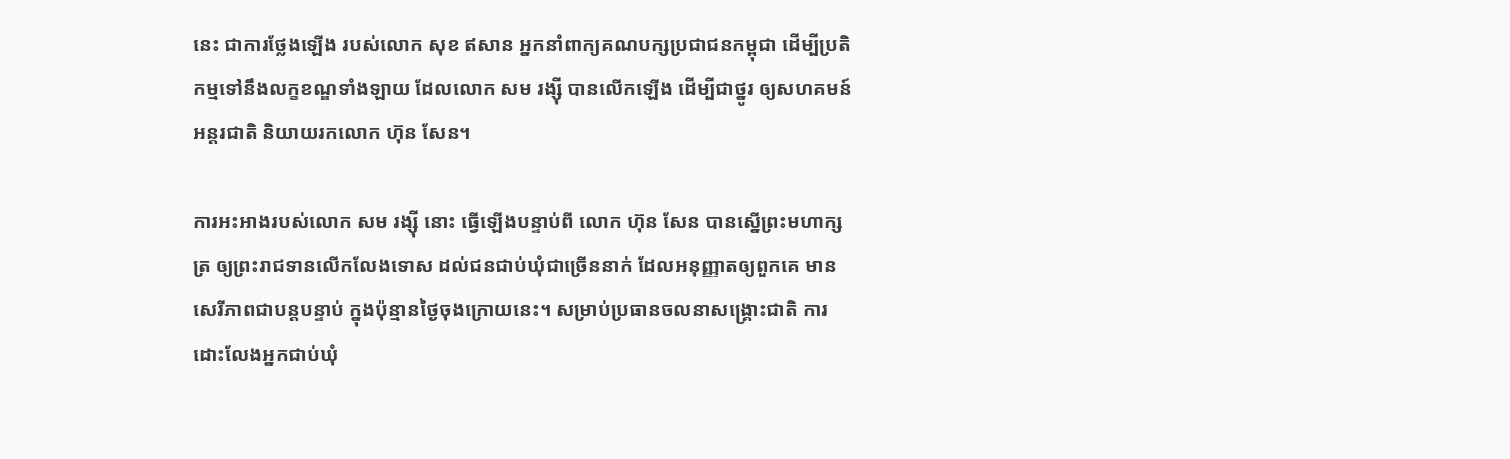នេះ ជាការថ្លែងឡើង របស់លោក សុខ ឥសាន អ្នកនាំពាក្យគណបក្សប្រជាជនកម្ពុជា ដើម្បីប្រតិកម្មទៅនឹងលក្ខខណ្ឌទាំងឡាយ ដែលលោក សម រង្ស៊ី បានលើកឡើង ដើម្បីជាថ្នូរ ឲ្យសហគមន៍អន្តរជាតិ និយាយរកលោក ហ៊ុន សែន។

ការអះអាងរបស់លោក សម រង្ស៊ី នោះ ធ្វើឡើងបន្ទាប់ពី លោក ហ៊ុន សែន បានស្នើព្រះមហាក្សត្រ ឲ្យព្រះរាជទានលើកលែងទោស ដល់ជនជាប់ឃុំជាច្រើននាក់ ដែលអនុញ្ញាតឲ្យពួកគេ មានសេរីភាពជាបន្តបន្ទាប់ ក្នុងប៉ុន្មានថ្ងៃចុងក្រោយនេះ។ សម្រាប់ប្រធានចលនាសង្គ្រោះជាតិ ការដោះលែងអ្នកជាប់ឃុំ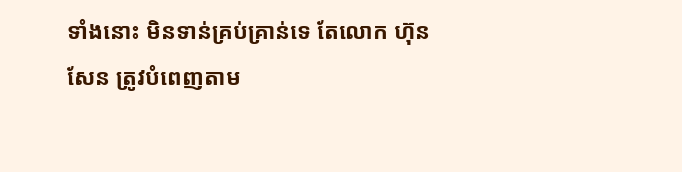ទាំងនោះ មិនទាន់គ្រប់គ្រាន់ទេ តែលោក ហ៊ុន សែន ត្រូវបំពេញតាម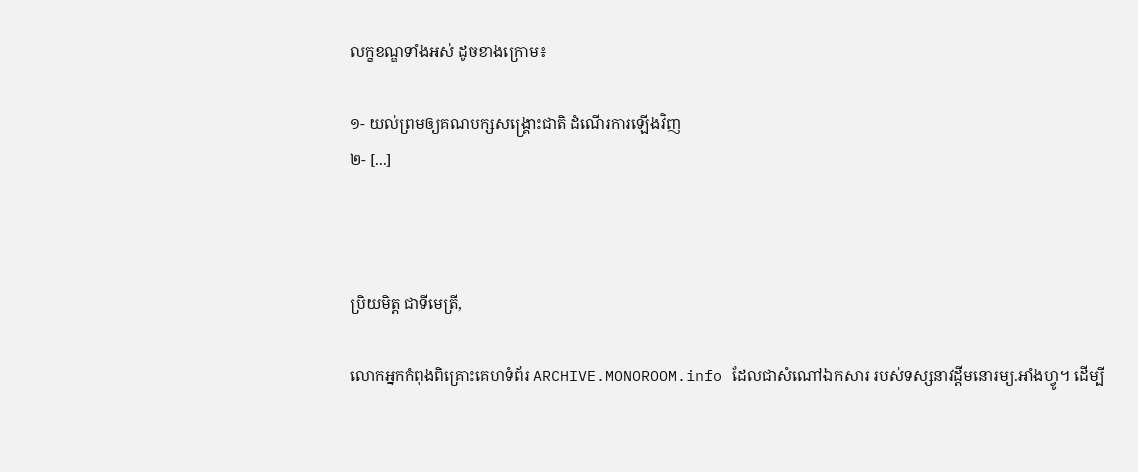លក្ខខណ្ឌទាំងអស់ ដូចខាងក្រោម៖

១- យល់ព្រមឲ្យគណបក្សសង្គ្រោះជាតិ ដំណើរការឡើងវិញ
២- [...]



ប្រិយមិត្ត ជាទីមេត្រី,

លោកអ្នកកំពុងពិគ្រោះគេហទំព័រ ARCHIVE.MONOROOM.info ដែលជាសំណៅឯកសារ របស់ទស្សនាវដ្ដីមនោរម្យ.អាំងហ្វូ។ ដើម្បី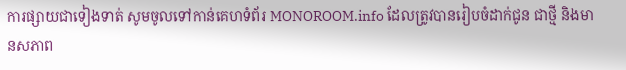ការផ្សាយជាទៀងទាត់ សូមចូលទៅកាន់គេហទំព័រ MONOROOM.info ដែលត្រូវបានរៀបចំដាក់ជូន ជាថ្មី និងមានសភាព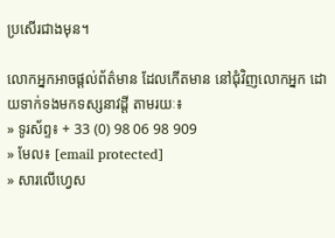ប្រសើរជាងមុន។

លោកអ្នកអាចផ្ដល់ព័ត៌មាន ដែលកើតមាន នៅជុំវិញលោកអ្នក ដោយទាក់ទងមកទស្សនាវដ្ដី តាមរយៈ៖
» ទូរស័ព្ទ៖ + 33 (0) 98 06 98 909
» មែល៖ [email protected]
» សារលើហ្វេស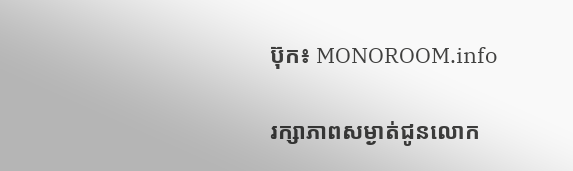ប៊ុក៖ MONOROOM.info

រក្សាភាពសម្ងាត់ជូនលោក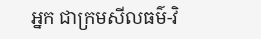អ្នក ជាក្រមសីលធម៌-វិ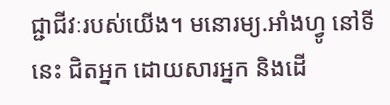ជ្ជាជីវៈរបស់យើង។ មនោរម្យ.អាំងហ្វូ នៅទីនេះ ជិតអ្នក ដោយសារអ្នក និងដើ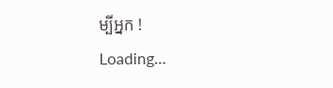ម្បីអ្នក !
Loading...